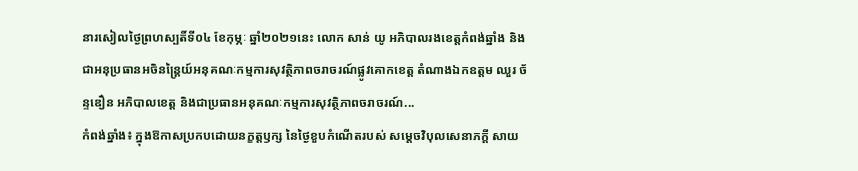នារសៀលថ្ងៃព្រហស្បតិ៍ទី០៤ ខែកុម្ភៈ ឆ្នាំ២០២១នេះ លោក សាន់ យូ អភិបាលរងខេត្តកំពង់ឆ្នាំង និងជាអនុប្រធានអចិនន្ត្រៃយ៍អនុគណៈកម្មការសុវត្ថិភាពចរាចរណ៍ផ្លូវគោកខេត្ត តំណាងឯកឧត្ដម ឈួរ ច័ន្ទឌឿន អភិបាលខេត្ត និងជាប្រធានអនុគណៈកម្មការសុវត្ថិភាពចរាចរណ៍...
កំពង់ឆ្នាំង៖ ក្នុងឱកាសប្រកបដោយនក្ខត្តឫក្ស នៃថ្ងៃខួបកំណើតរបស់ សម្ដេចវិបុលសេនាភក្តី សាយ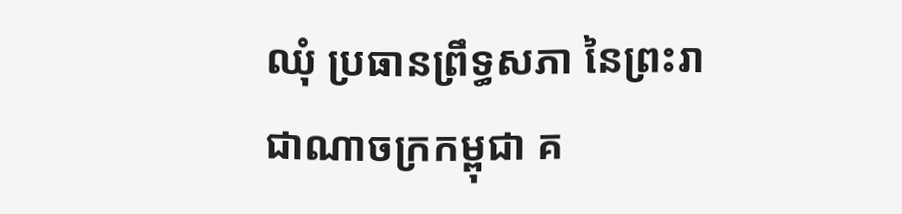ឈុំ ប្រធានព្រឹទ្ធសភា នៃព្រះរាជាណាចក្រកម្ពុជា គ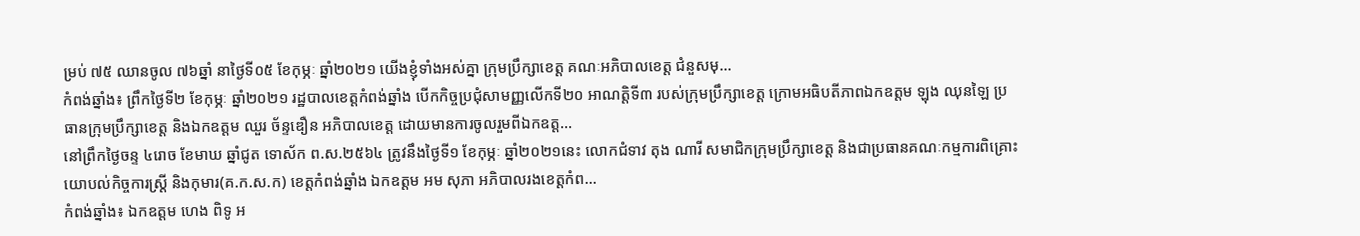ម្រប់ ៧៥ ឈានចូល ៧៦ឆ្នាំ នាថ្ងៃទី០៥ ខែកុម្ភៈ ឆ្នាំ២០២១ យើងខ្ញុំទាំងអស់គ្នា ក្រុមប្រឹក្សាខេត្ត គណៈអភិបាលខេត្ត ជំនួសមុ...
កំពង់ឆ្នាំង៖ ព្រឹកថ្ងៃទី២ ខែកុម្ភៈ ឆ្នាំ២០២១ រដ្ឋបាលខេត្តកំពង់ឆ្នាំង បើកកិច្ចប្រជុំសាមញ្ញលើកទី២០ អាណត្តិទី៣ របស់ក្រុមប្រឹក្សាខេត្ត ក្រោមអធិបតីភាពឯកឧត្តម ឡុង ឈុនឡៃ ប្រធានក្រុមប្រឹក្សាខេត្ត និងឯកឧត្តម ឈួរ ច័ន្ទឌឿន អភិបាលខេត្ត ដោយមានការចូលរួមពីឯកឧត្ត...
នៅព្រឹកថ្ងៃចន្ទ ៤រោច ខែមាឃ ឆ្នាំជូត ទោស័ក ព.ស.២៥៦៤ ត្រូវនឹងថ្ងៃទី១ ខែកុម្ភៈ ឆ្នាំ២០២១នេះ លោកជំទាវ តុង ណារី សមាជិកក្រុមប្រឹក្សាខេត្ត និងជាប្រធានគណៈកម្មការពិគ្រោះយោបល់កិច្ចការស្ត្រី និងកុមារ(គ.ក.ស.ក) ខេត្តកំពង់ឆ្នាំង ឯកឧត្តម អម សុភា អភិបាលរងខេត្តកំព...
កំពង់ឆ្នាំង៖ ឯកឧត្តម ហេង ពិទូ អ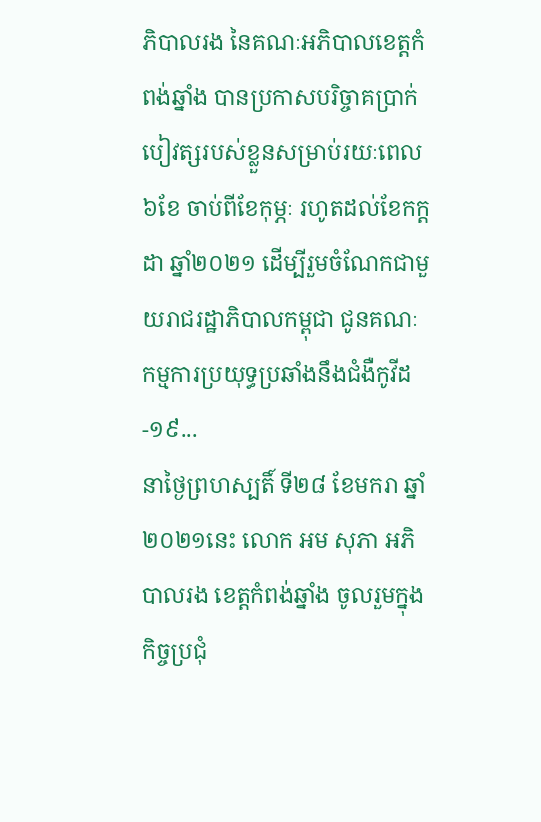ភិបាលរង នៃគណៈអភិបាលខេត្តកំពង់ឆ្នាំង បានប្រកាសបរិច្ចាគប្រាក់បៀវត្សរបស់ខ្លួនសម្រាប់រយៈពេល ៦ខែ ចាប់ពីខែកុម្ភៈ រហូតដល់ខែកក្ដដា ឆ្នាំ២០២១ ដើម្បីរួមចំណែកជាមួយរាជរដ្ឋាភិបាលកម្ពុជា ជូនគណៈកម្មការប្រយុទ្ធប្រឆាំងនឹងជំងឺកូវីដ-១៩...
នាថ្ងៃព្រហស្បតិ៍ ទី២៨ ខែមករា ឆ្នាំ២០២១នេះ លោក អម សុភា អភិបាលរង ខេត្តកំពង់ឆ្នាំង ចូលរួមក្នុងកិច្ចប្រជុំ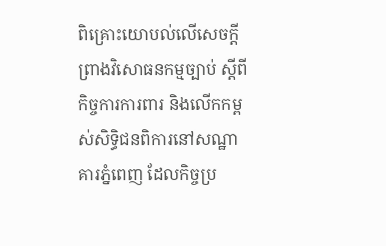ពិគ្រោះយោបល់លើសេចក្ដីព្រាងវិសោធនកម្មច្បាប់ ស្ដីពីកិច្ចការការពារ និងលើកកម្ពស់សិទ្ធិជនពិការនៅសណ្ឋាគារភ្នំពេញ ដែលកិច្ចប្រ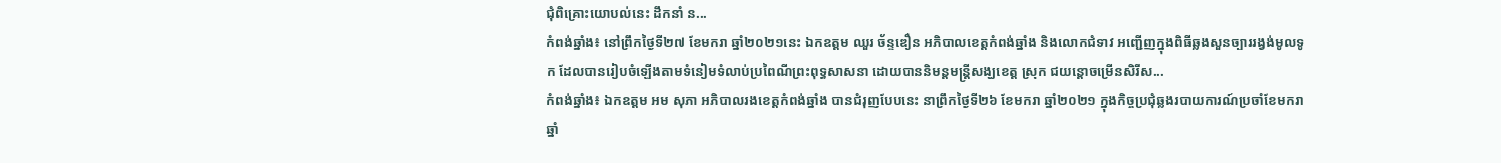ជុំពិគ្រោះយោបល់នេះ ដឹកនាំ ន...
កំពង់ឆ្នាំង៖ នៅព្រឹកថ្ងៃទី២៧ ខែមករា ឆ្នាំ២០២១នេះ ឯកឧត្តម ឈួរ ច័ន្ទឌឿន អភិបាលខេត្តកំពង់ឆ្នាំង និងលោកជំទាវ អញ្ជើញក្នុងពិធីឆ្លងសួនច្បាររង្វង់មូលទូក ដែលបានរៀបចំឡើងតាមទំនៀមទំលាប់ប្រពៃណីព្រះពុទ្ធសាសនា ដោយបាននិមន្តមន្រ្តីសង្ឃខេត្ត ស្រុក ជយន្តោចម្រើនសិរីស...
កំពង់ឆ្នាំង៖ ឯកឧត្តម អម សុភា អភិបាលរងខេត្តកំពង់ឆ្នាំង បានជំរុញបែបនេះ នាព្រឹកថ្ងៃទី២៦ ខែមករា ឆ្នាំ២០២១ ក្នុងកិច្ចប្រជុំឆ្លងរបាយការណ៍ប្រចាំខែមករា ឆ្នាំ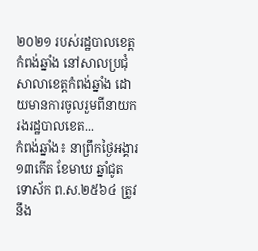២០២១ របស់រដ្ឋបាលខេត្តកំពង់ឆ្នាំង នៅសាលប្រជុំសាលាខេត្តកំពង់ឆ្នាំង ដោយមានការចូលរួមពីនាយករងរដ្ឋបាលខេត...
កំពង់ឆ្នាំង៖ នាព្រឹកថ្ងៃអង្គារ ១៣កើត ខែមាឃ ឆ្នាំជូត ទោស័ក ព.ស.២៥៦៤ ត្រូវនឹង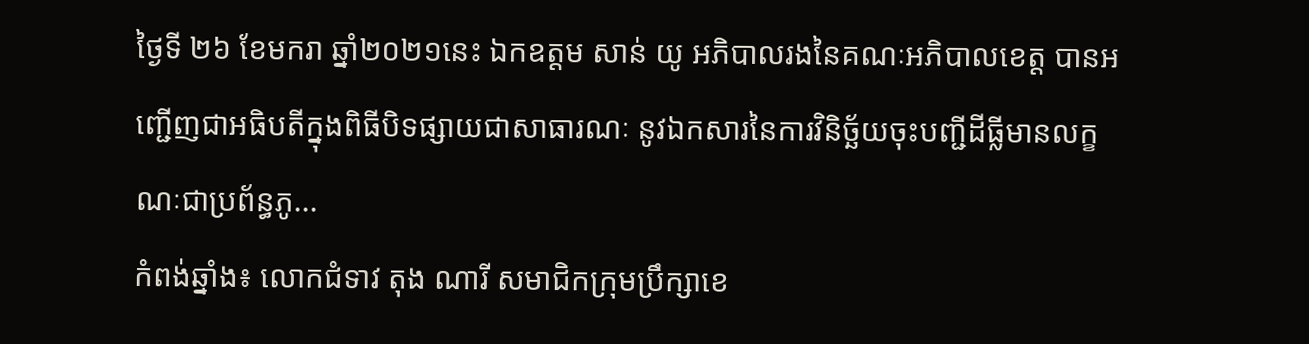ថ្ងៃទី ២៦ ខែមករា ឆ្នាំ២០២១នេះ ឯកឧត្ដម សាន់ យូ អភិបាលរងនៃគណៈអភិបាលខេត្ត បានអញ្ជើញជាអធិបតីក្នុងពិធីបិទផ្សាយជាសាធារណៈ នូវឯកសារនៃការវិនិច្ឆ័យចុះបញ្ជីដីធ្លីមានលក្ខណៈជាប្រព័ន្ធភូ...
កំពង់ឆ្នាំង៖ លោកជំទាវ តុង ណារី សមាជិកក្រុមប្រឹក្សាខេ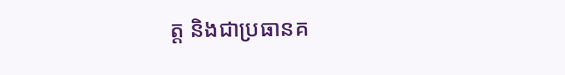ត្ត និងជាប្រធានគ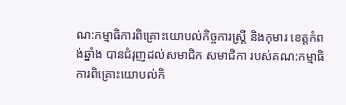ណ:កម្មាធិការពិគ្រោះយោបល់កិច្ចការស្ត្រី និងកុមារ ខេត្តកំពង់ឆ្នាំង បានជំរុញដល់សមាជិក សមាជិកា របស់គណ:កម្មាធិការពិគ្រោះយោបល់កិ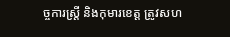ច្ចការស្ត្រី និងកុមារខេត្ត ត្រូវសហ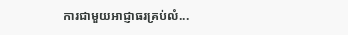ការជាមួយអាជ្ញាធរគ្រប់លំ...